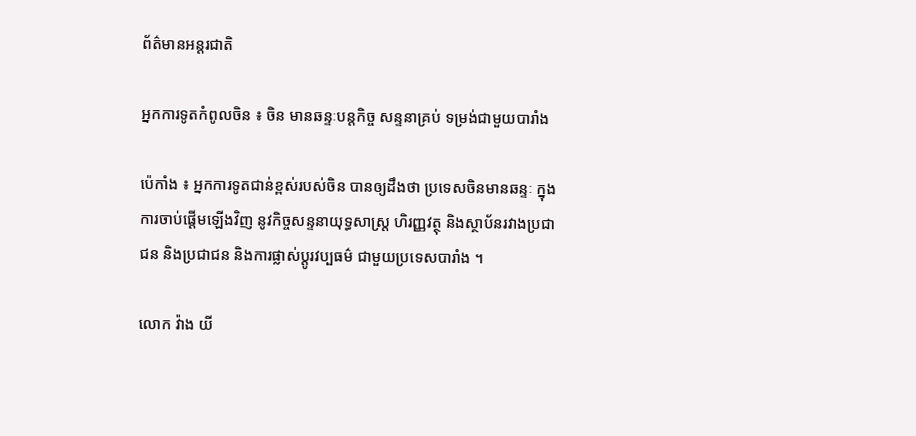ព័ត៌មានអន្តរជាតិ

អ្នកការទូតកំពូលចិន ៖ ចិន មានឆន្ទៈបន្តកិច្ច សន្ទនាគ្រប់ ទម្រង់ជាមួយបារាំង

ប៉េកាំង ៖ អ្នកការទូតជាន់ខ្ពស់របស់ចិន បានឲ្យដឹងថា ប្រទេសចិនមានឆន្ទៈ ក្នុងការចាប់ផ្តើមឡើងវិញ នូវកិច្ចសន្ទនាយុទ្ធសាស្ត្រ ហិរញ្ញវត្ថុ និងស្ថាប័នរវាងប្រជាជន និងប្រជាជន និងការផ្លាស់ប្តូរវប្បធម៌ ជាមួយប្រទេសបារាំង ។

លោក វ៉ាង យី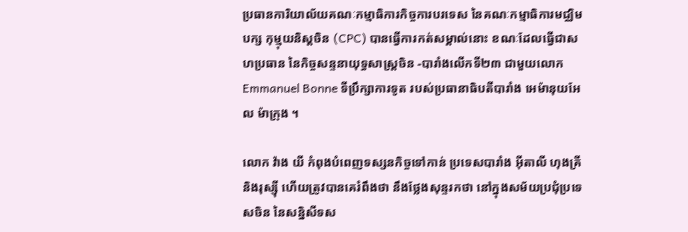ប្រធានការិយាល័យគណៈកម្មាធិការកិច្ចការបរទេស នៃគណៈកម្មាធិការមជ្ឈិមបក្ស កុម្មុយនិស្តចិន (CPC) បានធ្វើការកត់សម្គាល់នោះ ខណៈដែលធ្វើជាសហប្រធាន នៃកិច្ចសន្ទនាយុទ្ធសាស្ត្រចិន -បារាំងលើកទី២៣ ជាមួយលោក Emmanuel Bonne ទីប្រឹក្សាការទូត របស់ប្រធានាធិបតីបារាំង អេម៉ានុយអែល ម៉ាក្រុង ។

លោក វ៉ាង យី កំពុងបំពេញទស្សនកិច្ចទៅកាន់ ប្រទេសបារាំង អ៊ីតាលី ហុងគ្រី និងរុស្ស៊ី ហើយត្រូវបានគេរំពឹងថា នឹងថ្លែងសុន្ទរកថា នៅក្នុងសម័យប្រជុំប្រទេសចិន នៃសន្និសីទស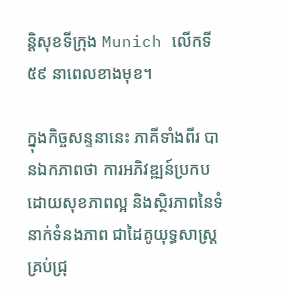ន្តិសុខទីក្រុង Munich លើកទី៥៩ នាពេលខាងមុខ។

ក្នុងកិច្ចសន្ទនានេះ ភាគីទាំងពីរ បានឯកភាពថា ការអភិវឌ្ឍន៍ប្រកបដោយសុខភាពល្អ និងស្ថិរភាពនៃទំនាក់ទំនងភាព ជាដៃគូយុទ្ធសាស្ត្រគ្រប់ជ្រុ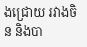ងជ្រោយ រវាងចិន និងបា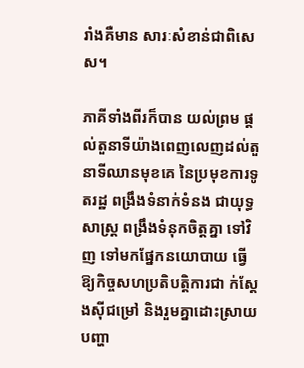រាំងគឺមាន សារៈសំខាន់ជាពិសេស។

ភាគីទាំងពីរក៏បាន យល់ព្រម ផ្តល់តួនាទីយ៉ាងពេញលេញដល់តួនាទីឈានមុខគេ នៃប្រមុខការទូតរដ្ឋ ពង្រឹងទំនាក់ទំនង ជាយុទ្ធសាស្ត្រ ពង្រឹងទំនុកចិត្តគ្នា ទៅវិញ ទៅមកផ្នែកនយោបាយ ធ្វើឱ្យកិច្ចសហប្រតិបត្តិការជា ក់ស្តែងស៊ីជម្រៅ និងរួមគ្នាដោះស្រាយបញ្ហា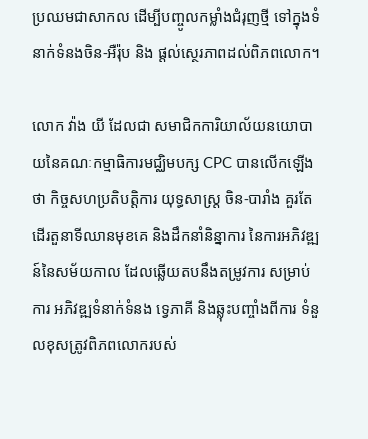ប្រឈមជាសាកល ដើម្បីបញ្ចូលកម្លាំងជំរុញថ្មី ទៅក្នុងទំនាក់ទំនងចិន-អឺរ៉ុប និង ផ្តល់ស្ថេរភាពដល់ពិភពលោក។

លោក វ៉ាង យី ដែលជា សមាជិកការិយាល័យនយោបាយនៃគណៈកម្មាធិការមជ្ឈិមបក្ស CPC បានលើកឡើងថា កិច្ចសហប្រតិបត្តិការ យុទ្ធសាស្ត្រ ចិន-បារាំង គួរតែដើរតួនាទីឈានមុខគេ និងដឹកនាំនិន្នាការ នៃការអភិវឌ្ឍន៍នៃសម័យកាល ដែលឆ្លើយតបនឹងតម្រូវការ សម្រាប់ការ អភិវឌ្ឍទំនាក់ទំនង ទ្វេភាគី និងឆ្លុះបញ្ចាំងពីការ ទំនួលខុសត្រូវពិភពលោករបស់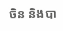ចិន និងបា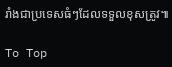រាំងជាប្រទេសធំៗដែលទទួលខុសត្រូវ៕

To Top